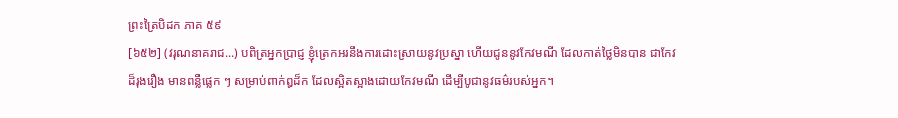ព្រះត្រៃបិដក ភាគ ៥៩
[៦៥២] (វរុណនាគរាជ...) បពិត្រអ្នកប្រាជ្ញ ខ្ញុំត្រេកអរនឹងការដោះស្រាយនូវប្រស្នា ហើយជូននូវកែវមណី ដែលកាត់ថ្លៃមិនបាន ជាកែវដ៏រុងរឿង មានពន្លឺផ្លេក ៗ សម្រាប់ពាក់ឰដ៏ក ដែលស្អិតស្អាងដោយកែវមណី ដើម្បីបូជានូវធម៌របស់អ្នក។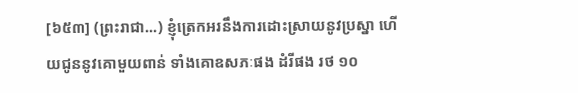[៦៥៣] (ព្រះរាជា...) ខ្ញុំត្រេកអរនឹងការដោះស្រាយនូវប្រស្នា ហើយជូននូវគោមួយពាន់ ទាំងគោឧសភៈផង ដំរីផង រថ ១០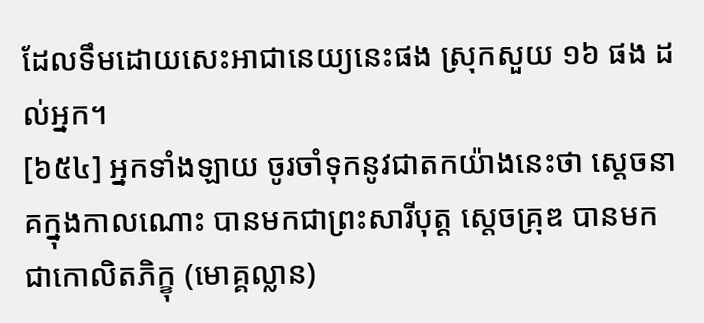ដែលទឹមដោយសេះអាជានេយ្យនេះផង ស្រុកសួយ ១៦ ផង ដល់អ្នក។
[៦៥៤] អ្នកទាំងឡាយ ចូរចាំទុកនូវជាតកយ៉ាងនេះថា សេ្តចនាគក្នុងកាលណោះ បានមកជាព្រះសារីបុត្ត សេ្តចគ្រុឌ បានមកជាកោលិតភិក្ខុ (មោគ្គល្លាន)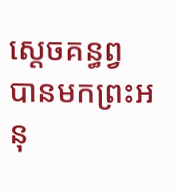សេ្តចគន្ធព្វ បានមកព្រះអនុ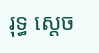រុទ្ធ សេ្តច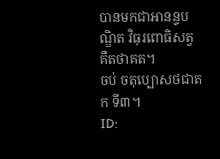បានមកជាអានន្ទបណ្ឌិត វិធុរពោធិសត្វ គឺតថាគត។
ចប់ ចតុប្បោសថជាតក ទី៣។
ID: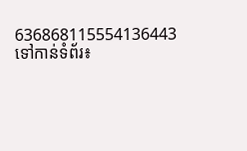636868115554136443
ទៅកាន់ទំព័រ៖